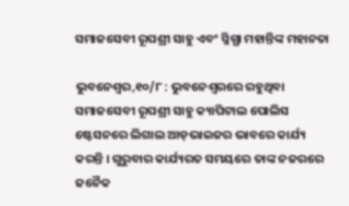ସମାଜସେବୀ ରୂପଶ୍ରୀ ସାହୁ ଏବଂ ସ୍ନିଗ୍ଧା ମହାନ୍ତିଙ୍କ ମହାନତା

ଭୁବନେଶ୍ବର,୧୦/୮ : ଭୁବନେଶ୍ୱରରେ ରହୁଥିବା ସମାଜସେବୀ ରୂପଶ୍ରୀ ସାହୁ କ୍ୟାପିଟାଲ ପୋଲିସ ଷ୍ଟେସନରେ ଲିଗାଲ ଆଡ଼ଭାଇଜର ଭାବରେ କାର୍ଯ୍ୟ କରନ୍ତି । ଗୁରୁବାର କାର୍ଯ୍ୟରତ ସମୟରେ ତାଙ୍କ ନଜରରେ ଜନୈକ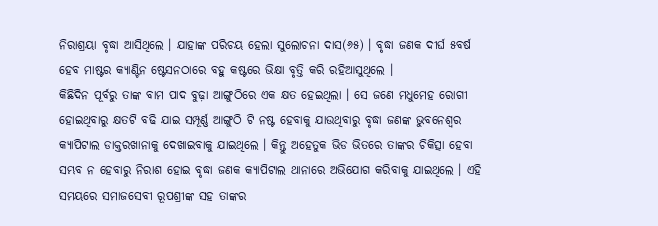ନିରାଶ୍ରୟା ବୃଦ୍ଧା ଆସିଥିଲେ । ଯାହାଙ୍କ ପରିଚୟ ହେଲା ସୁଲୋଚନା ଦାସ(୬୫) । ବୃଦ୍ଧା ଜଣକ ଦୀର୍ଘ ୫ବର୍ଷ ହେବ ମାଷ୍ଟର କ୍ୟାଣ୍ଟିନ ଷ୍ଟେସନଠାରେ ବହୁ କଷ୍ଟରେ ଭିକ୍ଷା ବୃତ୍ତି କରି ରହିଆସୁଥିଲେ ।
କିଛିଦିନ ପୂର୍ବରୁ ତାଙ୍କ ବାମ ପାଦ ବୁଢ଼ା ଆଙ୍ଗୁଠିରେ ଏକ କ୍ଷତ ହେଇଥିଲା । ସେ ଜଣେ ମଧୁମେହ ରୋଗୀ ହୋଇଥିବାରୁ କ୍ଷତଟି ବଢି ଯାଇ ସମ୍ପୂର୍ଣ୍ଣ ଆଙ୍ଗୁଠି ଟି ନଷ୍ଟ ହେବାକୁ ଯାଉଥିବାରୁ ବୃଦ୍ଧା ଜଣଙ୍କ ଭୁବନେଶ୍ୱର କ୍ୟାପିଟାଲ ଡାକ୍ତରଖାନାକୁ ଦେଖାଇବାକୁ ଯାଇଥିଲେ । କିନ୍ତୁ ଅହେତୁକ ଭିଡ ଭିତରେ ତାଙ୍କର ଚିକିତ୍ସା ହେବା ସମ୍ଭବ ନ ହେବାରୁ ନିରାଶ ହୋଇ ବୃଦ୍ଧା ଜଣକ କ୍ୟାପିଟାଲ ଥାନାରେ ଅଭିଯୋଗ କରିବାକୁ ଯାଇଥିଲେ । ଏହି ସମୟରେ ସମାଜସେବୀ ରୂପଶ୍ରୀଙ୍କ ସହ ତାଙ୍କର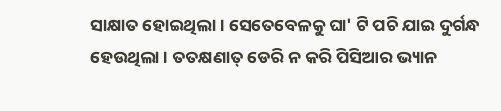ସାକ୍ଷାତ ହୋଇଥିଲା । ସେତେବେଳକୁ ଘା' ଟି ପଚି ଯାଇ ଦୁର୍ଗନ୍ଧ ହେଉଥିଲା । ତତକ୍ଷଣାତ୍ ଡେରି ନ କରି ପିସିଆର ଭ୍ୟାନ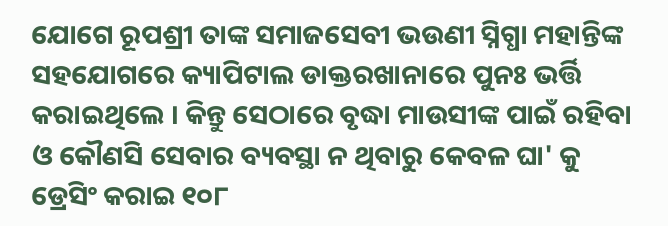ଯୋଗେ ରୂପଶ୍ରୀ ତାଙ୍କ ସମାଜସେବୀ ଭଉଣୀ ସ୍ନିଗ୍ଧା ମହାନ୍ତିଙ୍କ ସହଯୋଗରେ କ୍ୟାପିଟାଲ ଡାକ୍ତରଖାନାରେ ପୁନଃ ଭର୍ତ୍ତି କରାଇଥିଲେ । କିନ୍ତୁ ସେଠାରେ ବୃଦ୍ଧା ମାଉସୀଙ୍କ ପାଇଁ ରହିବା ଓ କୌଣସି ସେବାର ବ୍ୟବସ୍ଥା ନ ଥିବାରୁ କେବଳ ଘା' କୁ ଡ୍ରେସିଂ କରାଇ ୧୦୮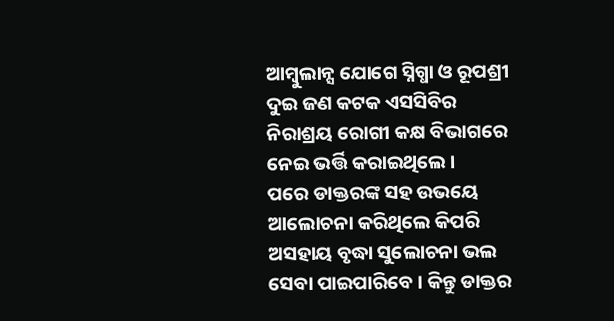ଆମ୍ବୁଲାନ୍ସ ଯୋଗେ ସ୍ନିଗ୍ଧା ଓ ରୂପଶ୍ରୀ ଦୁଇ ଜଣ କଟକ ଏସସିବିର ନିରାଶ୍ରୟ ରୋଗୀ କକ୍ଷ ବିଭାଗରେ ନେଇ ଭର୍ତ୍ତି କରାଇଥିଲେ ।
ପରେ ଡାକ୍ତରଙ୍କ ସହ ଉଭୟେ ଆଲୋଚନା କରିଥିଲେ କିପରି ଅସହାୟ ବୃଦ୍ଧା ସୁଲୋଚନା ଭଲ ସେବା ପାଇପାରିବେ । କିନ୍ତୁ ଡାକ୍ତର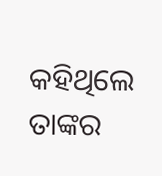କହିଥିଲେ ତାଙ୍କର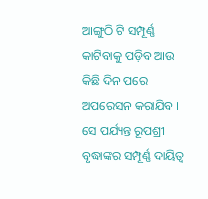ଆଙ୍ଗୁଠି ଟି ସମ୍ପୂର୍ଣ୍ଣ କାଟିବାକୁ ପଡ଼ିବ ଆଉ କିଛି ଦିନ ପରେ ଅପରେସନ କରାଯିବ । ସେ ପର୍ଯ୍ୟନ୍ତ ରୂପଶ୍ରୀ ବୃଦ୍ଧାଙ୍କର ସମ୍ପୂର୍ଣ୍ଣ ଦାୟିତ୍ୱ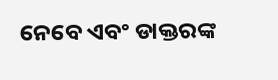ନେବେ ଏବଂ ଡାକ୍ତରଙ୍କ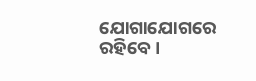ଯୋଗାଯୋଗରେ ରହିବେ ।